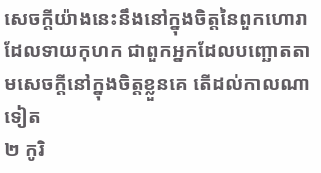សេចក្ដីយ៉ាងនេះនឹងនៅក្នុងចិត្តនៃពួកហោរាដែលទាយកុហក ជាពួកអ្នកដែលបញ្ឆោតតាមសេចក្ដីនៅក្នុងចិត្តខ្លួនគេ តើដល់កាលណាទៀត
២ កូរិ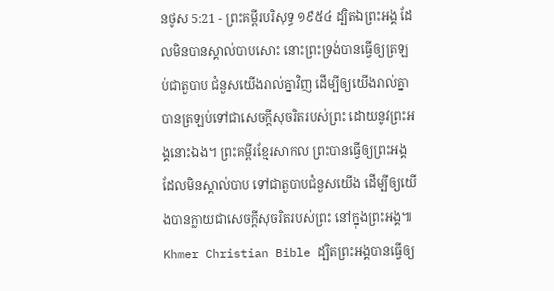នថូស 5:21 - ព្រះគម្ពីរបរិសុទ្ធ ១៩៥៤ ដ្បិតឯព្រះអង្គ ដែលមិនបានស្គាល់បាបសោះ នោះព្រះទ្រង់បានធ្វើឲ្យត្រឡប់ជាតួបាប ជំនួសយើងរាល់គ្នាវិញ ដើម្បីឲ្យយើងរាល់គ្នាបានត្រឡប់ទៅជាសេចក្ដីសុចរិតរបស់ព្រះ ដោយនូវព្រះអង្គនោះឯង។ ព្រះគម្ពីរខ្មែរសាកល ព្រះបានធ្វើឲ្យព្រះអង្គដែលមិនស្គាល់បាប ទៅជាតួបាបជំនួសយើង ដើម្បីឲ្យយើងបានក្លាយជាសេចក្ដីសុចរិតរបស់ព្រះ នៅក្នុងព្រះអង្គ៕ Khmer Christian Bible ដ្បិតព្រះអង្គបានធ្វើឲ្យ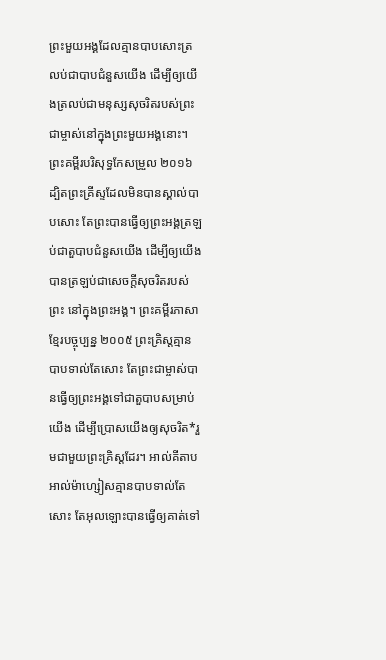ព្រះមួយអង្គដែលគ្មានបាបសោះត្រលប់ជាបាបជំនួសយើង ដើម្បីឲ្យយើងត្រលប់ជាមនុស្សសុចរិតរបស់ព្រះជាម្ចាស់នៅក្នុងព្រះមួយអង្គនោះ។ ព្រះគម្ពីរបរិសុទ្ធកែសម្រួល ២០១៦ ដ្បិតព្រះគ្រីស្ទដែលមិនបានស្គាល់បាបសោះ តែព្រះបានធ្វើឲ្យព្រះអង្គត្រឡប់ជាតួបាបជំនួសយើង ដើម្បីឲ្យយើងបានត្រឡប់ជាសេចក្តីសុចរិតរបស់ព្រះ នៅក្នុងព្រះអង្គ។ ព្រះគម្ពីរភាសាខ្មែរបច្ចុប្បន្ន ២០០៥ ព្រះគ្រិស្តគ្មានបាបទាល់តែសោះ តែព្រះជាម្ចាស់បានធ្វើឲ្យព្រះអង្គទៅជាតួបាបសម្រាប់យើង ដើម្បីប្រោសយើងឲ្យសុចរិត*រួមជាមួយព្រះគ្រិស្តដែរ។ អាល់គីតាប អាល់ម៉ាហ្សៀសគ្មានបាបទាល់តែសោះ តែអុលឡោះបានធ្វើឲ្យគាត់ទៅ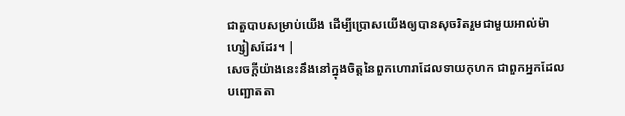ជាតួបាបសម្រាប់យើង ដើម្បីប្រោសយើងឲ្យបានសុចរិតរួមជាមួយអាល់ម៉ាហ្សៀសដែរ។ |
សេចក្ដីយ៉ាងនេះនឹងនៅក្នុងចិត្តនៃពួកហោរាដែលទាយកុហក ជាពួកអ្នកដែលបញ្ឆោតតា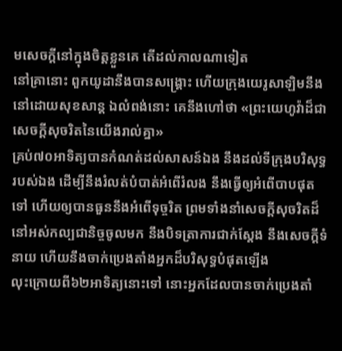មសេចក្ដីនៅក្នុងចិត្តខ្លួនគេ តើដល់កាលណាទៀត
នៅគ្រានោះ ពួកយូដានឹងបានសង្គ្រោះ ហើយក្រុងយេរូសាឡិមនឹងនៅដោយសុខសាន្ត ឯលំពង់នោះ គេនឹងហៅថា «ព្រះយេហូវ៉ាដ៏ជាសេចក្ដីសុចរិតនៃយើងរាល់គ្នា»
គ្រប់៧០អាទិត្យបានកំណត់ដល់សាសន៍ឯង នឹងដល់ទីក្រុងបរិសុទ្ធរបស់ឯង ដើម្បីនឹងរំលត់បំបាត់អំពើរំលង នឹងធ្វើឲ្យអំពើបាបផុតទៅ ហើយឲ្យបានធួននឹងអំពើទុច្ចរិត ព្រមទាំងនាំសេចក្ដីសុចរិតដ៏នៅអស់កល្បជានិច្ចចូលមក នឹងបិទត្រាការជាក់ស្តែង នឹងសេចក្ដីទំនាយ ហើយនឹងចាក់ប្រេងតាំងអ្នកដ៏បរិសុទ្ធបំផុតឡើង
លុះក្រោយពី៦២អាទិត្យនោះទៅ នោះអ្នកដែលបានចាក់ប្រេងតាំ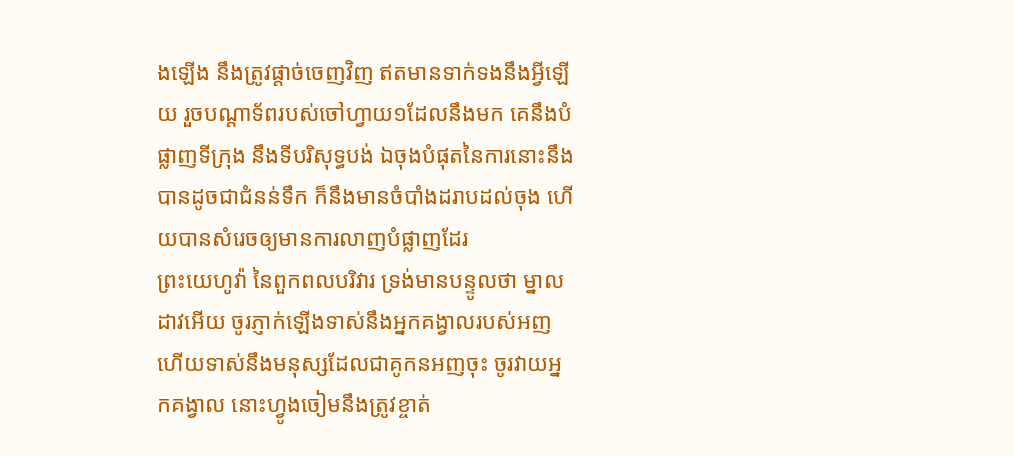ងឡើង នឹងត្រូវផ្តាច់ចេញវិញ ឥតមានទាក់ទងនឹងអ្វីឡើយ រួចបណ្តាទ័ពរបស់ចៅហ្វាយ១ដែលនឹងមក គេនឹងបំផ្លាញទីក្រុង នឹងទីបរិសុទ្ធបង់ ឯចុងបំផុតនៃការនោះនឹងបានដូចជាជំនន់ទឹក ក៏នឹងមានចំបាំងដរាបដល់ចុង ហើយបានសំរេចឲ្យមានការលាញបំផ្លាញដែរ
ព្រះយេហូវ៉ា នៃពួកពលបរិវារ ទ្រង់មានបន្ទូលថា ម្នាលដាវអើយ ចូរភ្ញាក់ឡើងទាស់នឹងអ្នកគង្វាលរបស់អញ ហើយទាស់នឹងមនុស្សដែលជាគូកនអញចុះ ចូរវាយអ្នកគង្វាល នោះហ្វូងចៀមនឹងត្រូវខ្ចាត់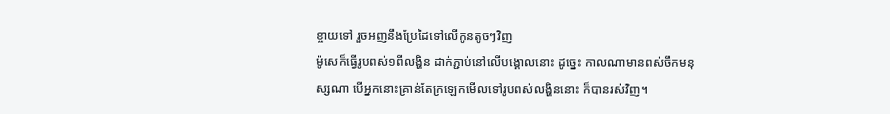ខ្ចាយទៅ រួចអញនឹងប្រែដៃទៅលើកូនតូចៗវិញ
ម៉ូសេក៏ធ្វើរូបពស់១ពីលង្ហិន ដាក់ភ្ជាប់នៅលើបង្គោលនោះ ដូច្នេះ កាលណាមានពស់ចឹកមនុស្សណា បើអ្នកនោះគ្រាន់តែក្រឡេកមើលទៅរូបពស់លង្ហិននោះ ក៏បានរស់វិញ។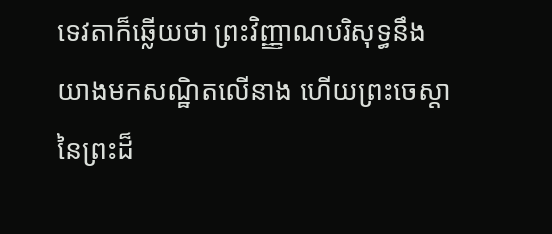ទេវតាក៏ឆ្លើយថា ព្រះវិញ្ញាណបរិសុទ្ធនឹងយាងមកសណ្ឋិតលើនាង ហើយព្រះចេស្តានៃព្រះដ៏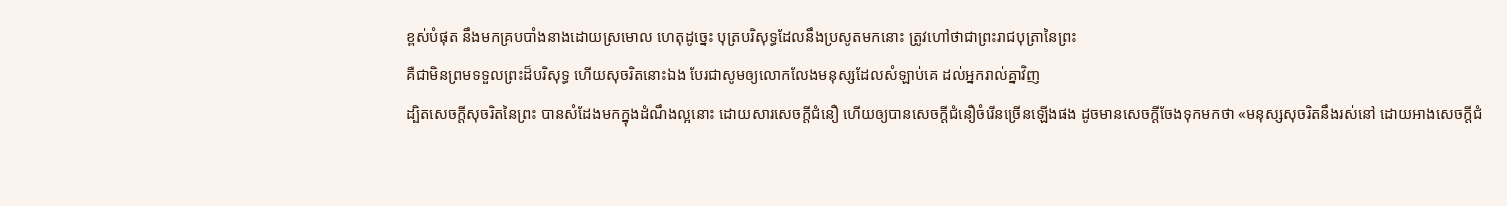ខ្ពស់បំផុត នឹងមកគ្របបាំងនាងដោយស្រមោល ហេតុដូច្នេះ បុត្របរិសុទ្ធដែលនឹងប្រសូតមកនោះ ត្រូវហៅថាជាព្រះរាជបុត្រានៃព្រះ
គឺជាមិនព្រមទទួលព្រះដ៏បរិសុទ្ធ ហើយសុចរិតនោះឯង បែរជាសូមឲ្យលោកលែងមនុស្សដែលសំឡាប់គេ ដល់អ្នករាល់គ្នាវិញ
ដ្បិតសេចក្ដីសុចរិតនៃព្រះ បានសំដែងមកក្នុងដំណឹងល្អនោះ ដោយសារសេចក្ដីជំនឿ ហើយឲ្យបានសេចក្ដីជំនឿចំរើនច្រើនឡើងផង ដូចមានសេចក្ដីចែងទុកមកថា «មនុស្សសុចរិតនឹងរស់នៅ ដោយអាងសេចក្ដីជំ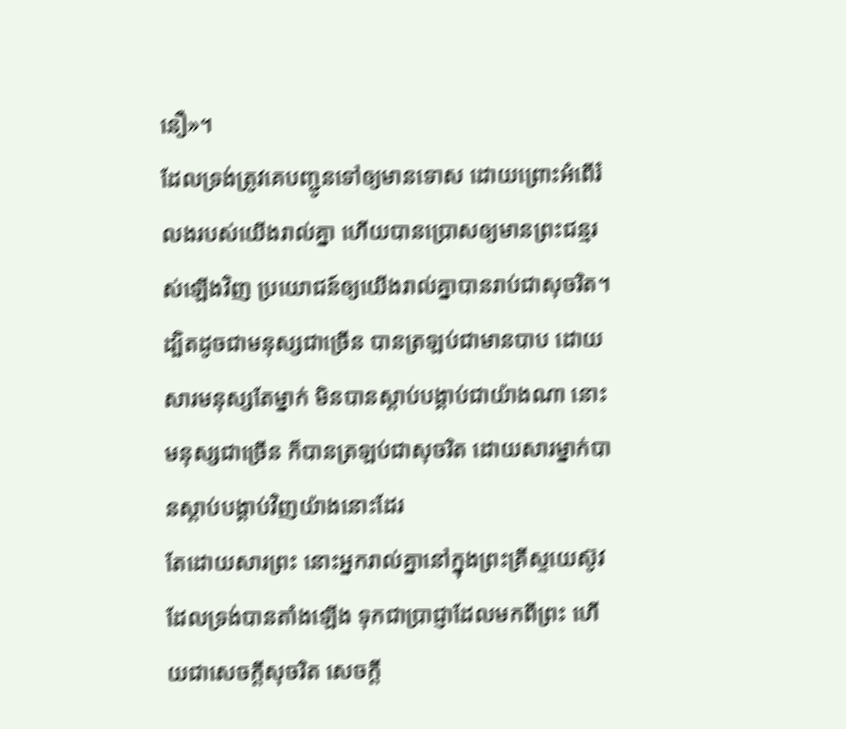នឿ»។
ដែលទ្រង់ត្រូវគេបញ្ជូនទៅឲ្យមានទោស ដោយព្រោះអំពើរំលងរបស់យើងរាល់គ្នា ហើយបានប្រោសឲ្យមានព្រះជន្មរស់ឡើងវិញ ប្រយោជន៍ឲ្យយើងរាល់គ្នាបានរាប់ជាសុចរិត។
ដ្បិតដូចជាមនុស្សជាច្រើន បានត្រឡប់ជាមានបាប ដោយសារមនុស្សតែម្នាក់ មិនបានស្តាប់បង្គាប់ជាយ៉ាងណា នោះមនុស្សជាច្រើន ក៏បានត្រឡប់ជាសុចរិត ដោយសារម្នាក់បានស្តាប់បង្គាប់វិញយ៉ាងនោះដែរ
តែដោយសារព្រះ នោះអ្នករាល់គ្នានៅក្នុងព្រះគ្រីស្ទយេស៊ូវ ដែលទ្រង់បានតាំងឡើង ទុកជាប្រាជ្ញាដែលមកពីព្រះ ហើយជាសេចក្ដីសុចរិត សេចក្ដី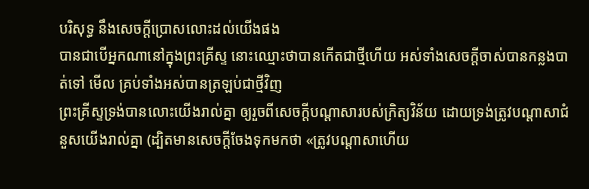បរិសុទ្ធ នឹងសេចក្ដីប្រោសលោះដល់យើងផង
បានជាបើអ្នកណានៅក្នុងព្រះគ្រីស្ទ នោះឈ្មោះថាបានកើតជាថ្មីហើយ អស់ទាំងសេចក្ដីចាស់បានកន្លងបាត់ទៅ មើល គ្រប់ទាំងអស់បានត្រឡប់ជាថ្មីវិញ
ព្រះគ្រីស្ទទ្រង់បានលោះយើងរាល់គ្នា ឲ្យរួចពីសេចក្ដីបណ្តាសារបស់ក្រិត្យវិន័យ ដោយទ្រង់ត្រូវបណ្តាសាជំនួសយើងរាល់គ្នា (ដ្បិតមានសេចក្ដីចែងទុកមកថា «ត្រូវបណ្តាសាហើយ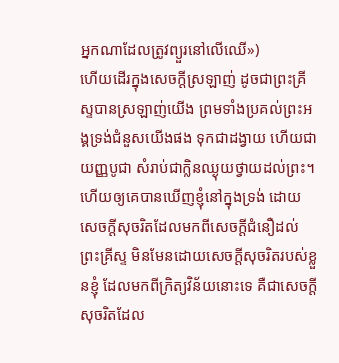អ្នកណាដែលត្រូវព្យួរនៅលើឈើ»)
ហើយដើរក្នុងសេចក្ដីស្រឡាញ់ ដូចជាព្រះគ្រីស្ទបានស្រឡាញ់យើង ព្រមទាំងប្រគល់ព្រះអង្គទ្រង់ជំនួសយើងផង ទុកជាដង្វាយ ហើយជាយញ្ញបូជា សំរាប់ជាក្លិនឈ្ងុយថ្វាយដល់ព្រះ។
ហើយឲ្យគេបានឃើញខ្ញុំនៅក្នុងទ្រង់ ដោយសេចក្ដីសុចរិតដែលមកពីសេចក្ដីជំនឿដល់ព្រះគ្រីស្ទ មិនមែនដោយសេចក្ដីសុចរិតរបស់ខ្លួនខ្ញុំ ដែលមកពីក្រិត្យវិន័យនោះទេ គឺជាសេចក្ដីសុចរិតដែល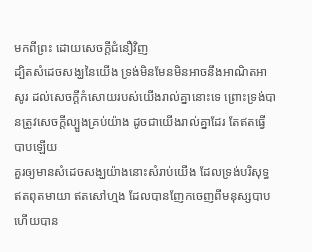មកពីព្រះ ដោយសេចក្ដីជំនឿវិញ
ដ្បិតសំដេចសង្ឃនៃយើង ទ្រង់មិនមែនមិនអាចនឹងអាណិតអាសូរ ដល់សេចក្ដីកំសោយរបស់យើងរាល់គ្នានោះទេ ព្រោះទ្រង់បានត្រូវសេចក្ដីល្បួងគ្រប់យ៉ាង ដូចជាយើងរាល់គ្នាដែរ តែឥតធ្វើបាបឡើយ
គួរឲ្យមានសំដេចសង្ឃយ៉ាងនោះសំរាប់យើង ដែលទ្រង់បរិសុទ្ធ ឥតពុតមាយា ឥតសៅហ្មង ដែលបានញែកចេញពីមនុស្សបាប ហើយបាន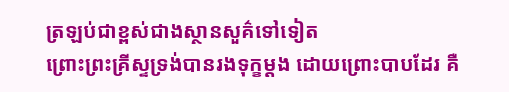ត្រឡប់ជាខ្ពស់ជាងស្ថានសួគ៌ទៅទៀត
ព្រោះព្រះគ្រីស្ទទ្រង់បានរងទុក្ខម្តង ដោយព្រោះបាបដែរ គឺ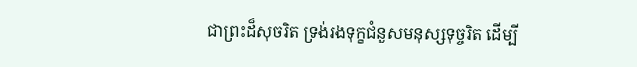ជាព្រះដ៏សុចរិត ទ្រង់រងទុក្ខជំនួសមនុស្សទុច្ចរិត ដើម្បី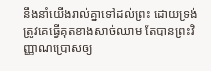នឹងនាំយើងរាល់គ្នាទៅដល់ព្រះ ដោយទ្រង់ត្រូវគេធ្វើគុតខាងសាច់ឈាម តែបានព្រះវិញ្ញាណប្រោសឲ្យ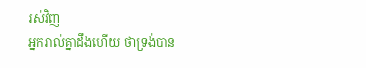រស់វិញ
អ្នករាល់គ្នាដឹងហើយ ថាទ្រង់បាន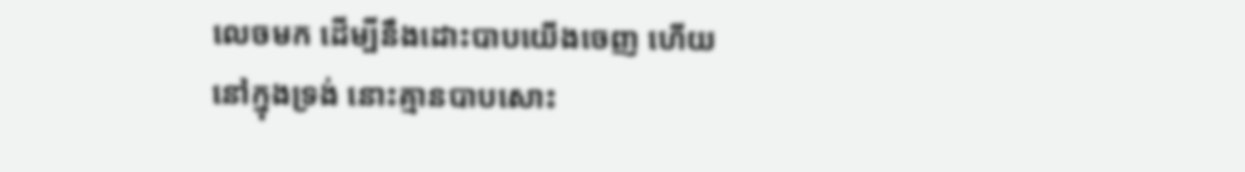លេចមក ដើម្បីនឹងដោះបាបយើងចេញ ហើយនៅក្នុងទ្រង់ នោះគ្មានបាបសោះ